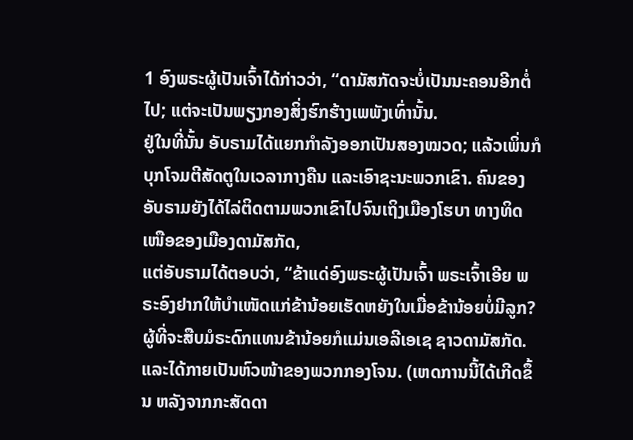1 ອົງພຣະຜູ້ເປັນເຈົ້າໄດ້ກ່າວວ່າ, “ດາມັສກັດຈະບໍ່ເປັນນະຄອນອີກຕໍ່ໄປ; ແຕ່ຈະເປັນພຽງກອງສິ່ງຮົກຮ້າງເພພັງເທົ່ານັ້ນ.
ຢູ່ໃນທີ່ນັ້ນ ອັບຣາມໄດ້ແຍກກຳລັງອອກເປັນສອງໝວດ; ແລ້ວເພິ່ນກໍບຸກໂຈມຕີສັດຕູໃນເວລາກາງຄືນ ແລະເອົາຊະນະພວກເຂົາ. ຄົນຂອງອັບຣາມຍັງໄດ້ໄລ່ຕິດຕາມພວກເຂົາໄປຈົນເຖິງເມືອງໂຮບາ ທາງທິດເໜືອຂອງເມືອງດາມັສກັດ,
ແຕ່ອັບຣາມໄດ້ຕອບວ່າ, “ຂ້າແດ່ອົງພຣະຜູ້ເປັນເຈົ້າ ພຣະເຈົ້າເອີຍ ພຣະອົງຢາກໃຫ້ບຳເໜັດແກ່ຂ້ານ້ອຍເຮັດຫຍັງໃນເມື່ອຂ້ານ້ອຍບໍ່ມີລູກ? ຜູ້ທີ່ຈະສືບມໍຣະດົກແທນຂ້ານ້ອຍກໍແມ່ນເອລີເອເຊ ຊາວດາມັສກັດ.
ແລະໄດ້ກາຍເປັນຫົວໜ້າຂອງພວກກອງໂຈນ. (ເຫດການນີ້ໄດ້ເກີດຂຶ້ນ ຫລັງຈາກກະສັດດາ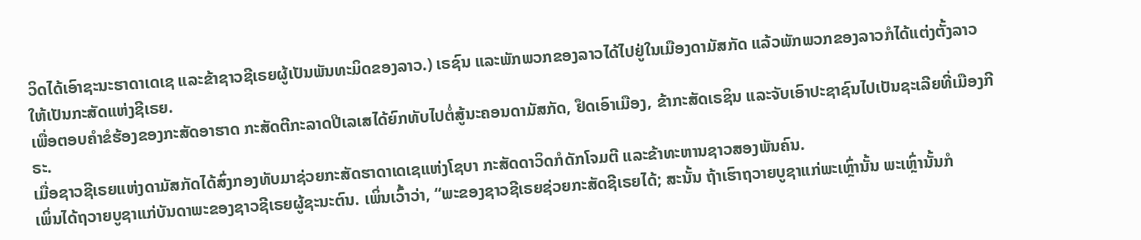ວິດໄດ້ເອົາຊະນະຮາດາເດເຊ ແລະຂ້າຊາວຊີເຣຍຜູ້ເປັນພັນທະມິດຂອງລາວ.) ເຣຊົນ ແລະພັກພວກຂອງລາວໄດ້ໄປຢູ່ໃນເມືອງດາມັສກັດ ແລ້ວພັກພວກຂອງລາວກໍໄດ້ແຕ່ງຕັ້ງລາວໃຫ້ເປັນກະສັດແຫ່ງຊີເຣຍ.
ເພື່ອຕອບຄຳຂໍຮ້ອງຂອງກະສັດອາຮາດ ກະສັດຕີກະລາດປີເລເສໄດ້ຍົກທັບໄປຕໍ່ສູ້ນະຄອນດາມັສກັດ, ຢຶດເອົາເມືອງ, ຂ້າກະສັດເຣຊິນ ແລະຈັບເອົາປະຊາຊົນໄປເປັນຊະເລີຍທີ່ເມືອງກີຣະ.
ເມື່ອຊາວຊີເຣຍແຫ່ງດາມັສກັດໄດ້ສົ່ງກອງທັບມາຊ່ວຍກະສັດຮາດາເດເຊແຫ່ງໂຊບາ ກະສັດດາວິດກໍດັກໂຈມຕີ ແລະຂ້າທະຫານຊາວສອງພັນຄົນ.
ເພິ່ນໄດ້ຖວາຍບູຊາແກ່ບັນດາພະຂອງຊາວຊີເຣຍຜູ້ຊະນະຕົນ. ເພິ່ນເວົ້າວ່າ, “ພະຂອງຊາວຊີເຣຍຊ່ວຍກະສັດຊີເຣຍໄດ້; ສະນັ້ນ ຖ້າເຮົາຖວາຍບູຊາແກ່ພະເຫຼົ່ານັ້ນ ພະເຫຼົ່ານັ້ນກໍ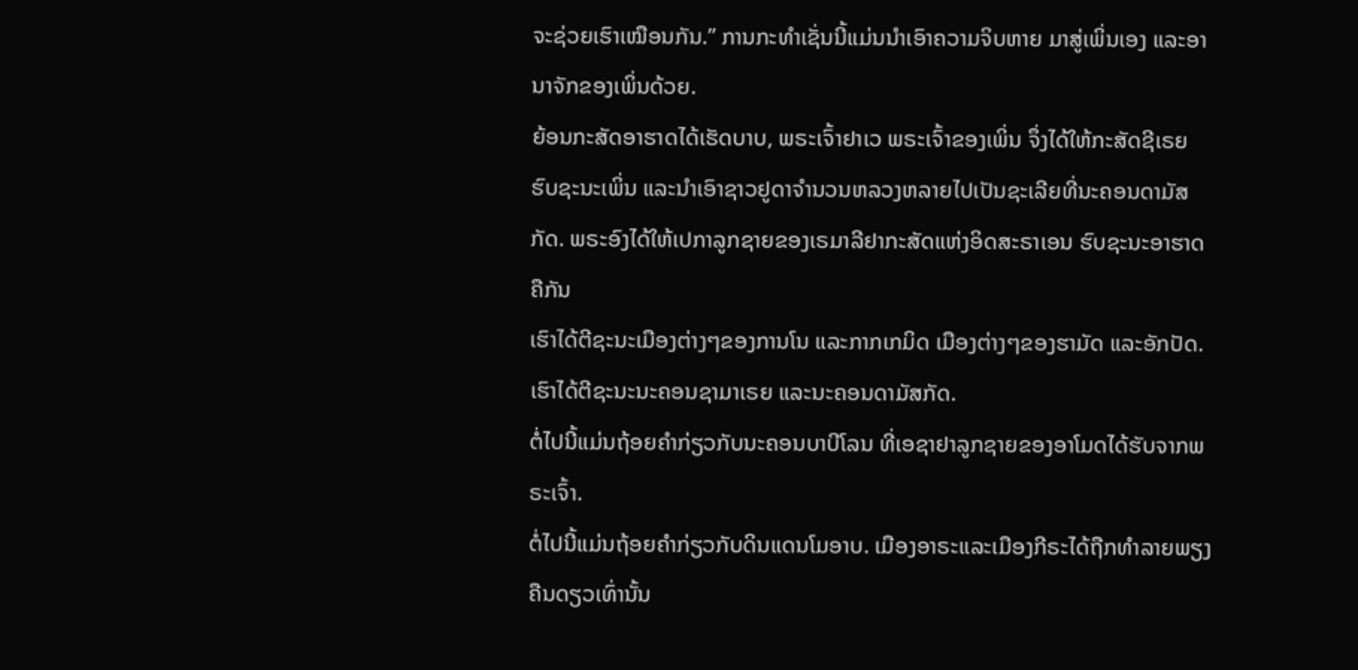ຈະຊ່ວຍເຮົາເໝືອນກັນ.” ການກະທຳເຊັ່ນນີ້ແມ່ນນຳເອົາຄວາມຈິບຫາຍ ມາສູ່ເພິ່ນເອງ ແລະອານາຈັກຂອງເພິ່ນດ້ວຍ.
ຍ້ອນກະສັດອາຮາດໄດ້ເຮັດບາບ, ພຣະເຈົ້າຢາເວ ພຣະເຈົ້າຂອງເພິ່ນ ຈຶ່ງໄດ້ໃຫ້ກະສັດຊີເຣຍຮົບຊະນະເພິ່ນ ແລະນຳເອົາຊາວຢູດາຈຳນວນຫລວງຫລາຍໄປເປັນຊະເລີຍທີ່ນະຄອນດາມັສກັດ. ພຣະອົງໄດ້ໃຫ້ເປກາລູກຊາຍຂອງເຣມາລີຢາກະສັດແຫ່ງອິດສະຣາເອນ ຮົບຊະນະອາຮາດຄືກັນ
ເຮົາໄດ້ຕີຊະນະເມືອງຕ່າງໆຂອງການໂນ ແລະກາກເກມິດ ເມືອງຕ່າງໆຂອງຮາມັດ ແລະອັກປັດ. ເຮົາໄດ້ຕີຊະນະນະຄອນຊາມາເຣຍ ແລະນະຄອນດາມັສກັດ.
ຕໍ່ໄປນີ້ແມ່ນຖ້ອຍຄຳກ່ຽວກັບນະຄອນບາບີໂລນ ທີ່ເອຊາຢາລູກຊາຍຂອງອາໂມດໄດ້ຮັບຈາກພຣະເຈົ້າ.
ຕໍ່ໄປນີ້ແມ່ນຖ້ອຍຄຳກ່ຽວກັບດິນແດນໂມອາບ. ເມືອງອາຣະແລະເມືອງກີຣະໄດ້ຖືກທຳລາຍພຽງຄືນດຽວເທົ່ານັ້ນ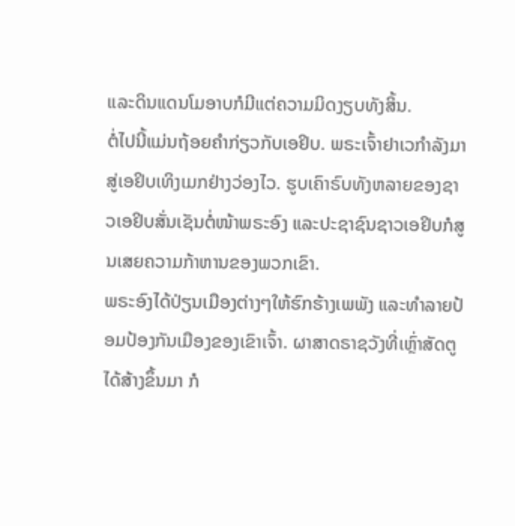ແລະດິນແດນໂມອາບກໍມີແຕ່ຄວາມມິດງຽບທັງສິ້ນ.
ຕໍ່ໄປນີ້ແມ່ນຖ້ອຍຄຳກ່ຽວກັບເອຢິບ. ພຣະເຈົ້າຢາເວກຳລັງມາສູ່ເອຢິບເທິງເມກຢ່າງວ່ອງໄວ. ຮູບເຄົາຣົບທັງຫລາຍຂອງຊາວເອຢິບສັ່ນເຊັນຕໍ່ໜ້າພຣະອົງ ແລະປະຊາຊົນຊາວເອຢິບກໍສູນເສຍຄວາມກ້າຫານຂອງພວກເຂົາ.
ພຣະອົງໄດ້ປ່ຽນເມືອງຕ່າງໆໃຫ້ຮົກຮ້າງເພພັງ ແລະທຳລາຍປ້ອມປ້ອງກັນເມືອງຂອງເຂົາເຈົ້າ. ຜາສາດຣາຊວັງທີ່ເຫຼົ່າສັດຕູໄດ້ສ້າງຂຶ້ນມາ ກໍ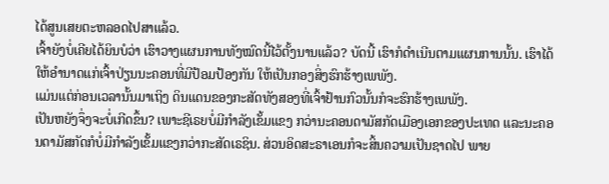ໄດ້ສູນເສຍຕະຫລອດໄປສາແລ້ວ.
ເຈົ້າຍັງບໍ່ເຄີຍໄດ້ຍິນບໍວ່າ ເຮົາວາງແຜນການທັງໝົດນີ້ໄວ້ຕັ້ງນານແລ້ວ? ບັດນີ້ ເຮົາກໍດຳເນີນຕາມແຜນການນັ້ນ. ເຮົາໄດ້ໃຫ້ອຳນາດແກ່ເຈົ້າປ່ຽນນະຄອນທີ່ມີປ້ອມປ້ອງກັນ ໃຫ້ເປັນກອງສິ່ງຮົກຮ້າງເພພັງ.
ແມ່ນແຕ່ກ່ອນເວລານັ້ນມາເຖິງ ດິນແດນຂອງກະສັດທັງສອງທີ່ເຈົ້າຢ້ານກົວນັ້ນກໍຈະຮົກຮ້າງເພພັງ.
ເປັນຫຍັງຈຶ່ງຈະບໍ່ເກີດຂຶ້ນ? ເພາະຊີເຣຍບໍ່ມີກຳລັງເຂັ້ມແຂງ ກວ່ານະຄອນດາມັສກັດເມືອງເອກຂອງປະເທດ ແລະນະຄອນດາມັສກັດກໍບໍ່ມີກຳລັງເຂັ້ມແຂງກວ່າກະສັດເຣຊິນ. ສ່ວນອິດສະຣາເອນກໍຈະສິ້ນຄວາມເປັນຊາດໄປ ພາຍ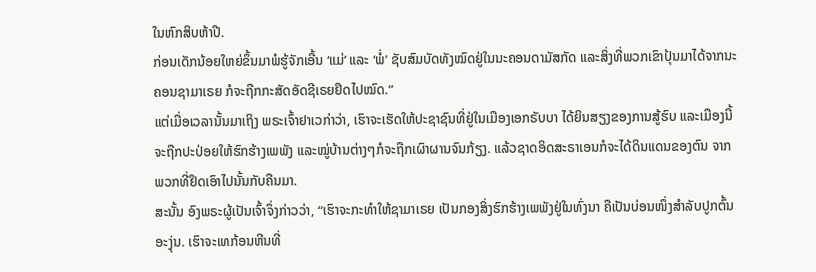ໃນຫົກສິບຫ້າປີ.
ກ່ອນເດັກນ້ອຍໃຫຍ່ຂຶ້ນມາພໍຮູ້ຈັກເອີ້ນ ‘ແມ່’ ແລະ ‘ພໍ່’ ຊັບສົມບັດທັງໝົດຢູ່ໃນນະຄອນດາມັສກັດ ແລະສິ່ງທີ່ພວກເຂົາປຸ້ນມາໄດ້ຈາກນະຄອນຊາມາເຣຍ ກໍຈະຖືກກະສັດອັດຊີເຣຍຢຶດໄປໝົດ.”
ແຕ່ເມື່ອເວລານັ້ນມາເຖິງ ພຣະເຈົ້າຢາເວກ່າວ່າ, ເຮົາຈະເຮັດໃຫ້ປະຊາຊົນທີ່ຢູ່ໃນເມືອງເອກຣັບບາ ໄດ້ຍິນສຽງຂອງການສູ້ຮົບ ແລະເມືອງນີ້ຈະຖືກປະປ່ອຍໃຫ້ຮົກຮ້າງເພພັງ ແລະໝູ່ບ້ານຕ່າງໆກໍຈະຖືກເຜົາຜານຈົນກ້ຽງ. ແລ້ວຊາດອິດສະຣາເອນກໍຈະໄດ້ດິນແດນຂອງຕົນ ຈາກພວກທີ່ຢຶດເອົາໄປນັ້ນກັບຄືນມາ.
ສະນັ້ນ ອົງພຣະຜູ້ເປັນເຈົ້າຈຶ່ງກ່າວວ່າ, “ເຮົາຈະກະທຳໃຫ້ຊາມາເຣຍ ເປັນກອງສິ່ງຮົກຮ້າງເພພັງຢູ່ໃນທົ່ງນາ ຄືເປັນບ່ອນໜຶ່ງສຳລັບປູກຕົ້ນອະງຸ່ນ. ເຮົາຈະເທກ້ອນຫີນທີ່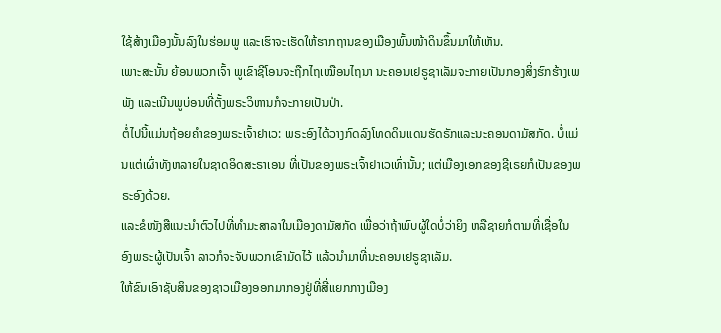ໃຊ້ສ້າງເມືອງນັ້ນລົງໃນຮ່ອມພູ ແລະເຮົາຈະເຮັດໃຫ້ຮາກຖານຂອງເມືອງພົ້ນໜ້າດິນຂຶ້ນມາໃຫ້ເຫັນ.
ເພາະສະນັ້ນ ຍ້ອນພວກເຈົ້າ ພູເຂົາຊີໂອນຈະຖືກໄຖເໝືອນໄຖນາ ນະຄອນເຢຣູຊາເລັມຈະກາຍເປັນກອງສິ່ງຮົກຮ້າງເພພັງ ແລະເນີນພູບ່ອນທີ່ຕັ້ງພຣະວິຫານກໍຈະກາຍເປັນປ່າ.
ຕໍ່ໄປນີ້ແມ່ນຖ້ອຍຄຳຂອງພຣະເຈົ້າຢາເວ: ພຣະອົງໄດ້ວາງກົດລົງໂທດດິນແດນຮັດຣັກແລະນະຄອນດາມັສກັດ. ບໍ່ແມ່ນແຕ່ເຜົ່າທັງຫລາຍໃນຊາດອິດສະຣາເອນ ທີ່ເປັນຂອງພຣະເຈົ້າຢາເວເທົ່ານັ້ນ; ແຕ່ເມືອງເອກຂອງຊີເຣຍກໍເປັນຂອງພຣະອົງດ້ວຍ.
ແລະຂໍໜັງສືແນະນຳຕົວໄປທີ່ທຳມະສາລາໃນເມືອງດາມັສກັດ ເພື່ອວ່າຖ້າພົບຜູ້ໃດບໍ່ວ່າຍິງ ຫລືຊາຍກໍຕາມທີ່ເຊື່ອໃນອົງພຣະຜູ້ເປັນເຈົ້າ ລາວກໍຈະຈັບພວກເຂົາມັດໄວ້ ແລ້ວນຳມາທີ່ນະຄອນເຢຣູຊາເລັມ.
ໃຫ້ຂົນເອົາຊັບສິນຂອງຊາວເມືອງອອກມາກອງຢູ່ທີ່ສີ່ແຍກກາງເມືອງ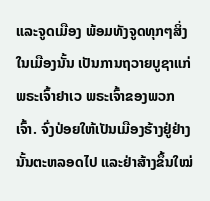ແລະຈູດເມືອງ ພ້ອມທັງຈູດທຸກໆສິ່ງໃນເມືອງນັ້ນ ເປັນການຖວາຍບູຊາແກ່ພຣະເຈົ້າຢາເວ ພຣະເຈົ້າຂອງພວກເຈົ້າ. ຈົ່ງປ່ອຍໃຫ້ເປັນເມືອງຮ້າງຢູ່ຢ່າງນັ້ນຕະຫລອດໄປ ແລະຢ່າສ້າງຂຶ້ນໃໝ່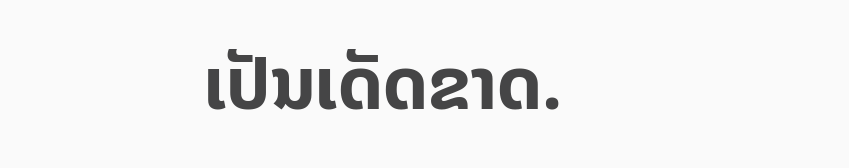ເປັນເດັດຂາດ.